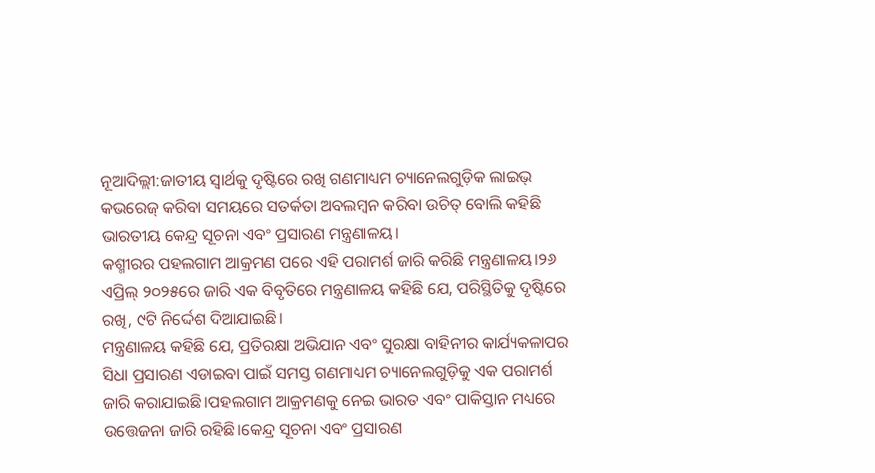ନୂଆଦିଲ୍ଲୀ:ଜାତୀୟ ସ୍ୱାର୍ଥକୁ ଦୃଷ୍ଟିରେ ରଖି ଗଣମାଧ୍ୟମ ଚ୍ୟାନେଲଗୁଡ଼ିକ ଲାଇଭ୍ କଭରେଜ୍ କରିବା ସମୟରେ ସତର୍କତା ଅବଲମ୍ବନ କରିବା ଉଚିତ୍ ବୋଲି କହିଛି ଭାରତୀୟ କେନ୍ଦ୍ର ସୂଚନା ଏବଂ ପ୍ରସାରଣ ମନ୍ତ୍ରଣାଳୟ।
କଶ୍ମୀରର ପହଲଗାମ ଆକ୍ରମଣ ପରେ ଏହି ପରାମର୍ଶ ଜାରି କରିଛି ମନ୍ତ୍ରଣାଳୟ।୨୬ ଏପ୍ରିଲ୍ ୨୦୨୫ରେ ଜାରି ଏକ ବିବୃତିରେ ମନ୍ତ୍ରଣାଳୟ କହିଛି ଯେ, ପରିସ୍ଥିତିକୁ ଦୃଷ୍ଟିରେ ରଖି, ୯ଟି ନିର୍ଦ୍ଦେଶ ଦିଆଯାଇଛି।
ମନ୍ତ୍ରଣାଳୟ କହିଛି ଯେ, ପ୍ରତିରକ୍ଷା ଅଭିଯାନ ଏବଂ ସୁରକ୍ଷା ବାହିନୀର କାର୍ଯ୍ୟକଳାପର ସିଧା ପ୍ରସାରଣ ଏଡାଇବା ପାଇଁ ସମସ୍ତ ଗଣମାଧ୍ୟମ ଚ୍ୟାନେଲଗୁଡ଼ିକୁ ଏକ ପରାମର୍ଶ ଜାରି କରାଯାଇଛି।ପହଲଗାମ ଆକ୍ରମଣକୁ ନେଇ ଭାରତ ଏବଂ ପାକିସ୍ତାନ ମଧ୍ୟରେ ଉତ୍ତେଜନା ଜାରି ରହିଛି।କେନ୍ଦ୍ର ସୂଚନା ଏବଂ ପ୍ରସାରଣ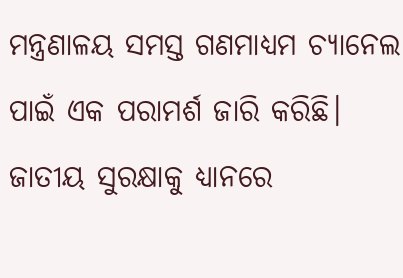ମନ୍ତ୍ରଣାଳୟ ସମସ୍ତ ଗଣମାଧ୍ୟମ ଚ୍ୟାନେଲ ପାଇଁ ଏକ ପରାମର୍ଶ ଜାରି କରିଛି। ଜାତୀୟ ସୁରକ୍ଷାକୁ ଧ୍ୟାନରେ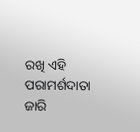ରଖି ଏହି ପରାମର୍ଶଦାତା ଜାରି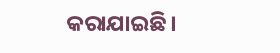କରାଯାଇଛି।